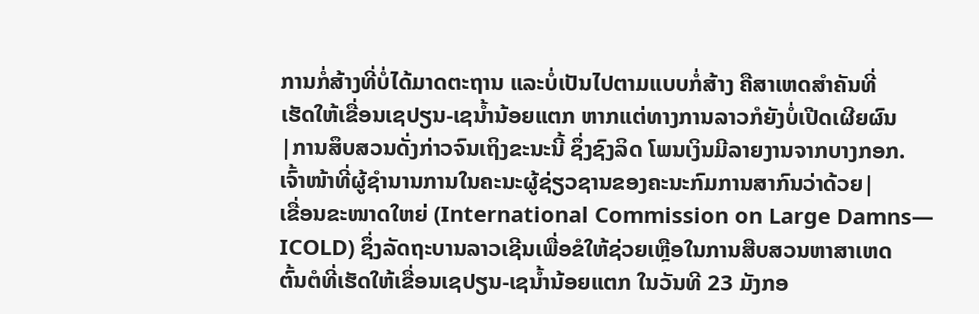ການກໍ່ສ້າງທີ່ບໍ່ໄດ້ມາດຕະຖານ ແລະບໍ່ເປັນໄປຕາມແບບກໍ່ສ້າງ ຄືສາເຫດສຳຄັນທີ່
ເຮັດໃຫ້ເຂື່ອນເຊປຽນ-ເຊນ້ຳນ້ອຍແຕກ ຫາກແຕ່ທາງການລາວກໍຍັງບໍ່ເປີດເຜີຍຜົນ
|ການສຶບສວນດັ່ງກ່າວຈົນເຖິງຂະນະນີ້ ຊຶ່ງຊົງລິດ ໂພນເງິນມີລາຍງານຈາກບາງກອກ.
ເຈົ້າໜ້າທີ່ຜູ້ຊຳນານການໃນຄະນະຜູ້ຊ່ຽວຊານຂອງຄະນະກົມການສາກົນວ່າດ້ວຍ|
ເຂື່ອນຂະໜາດໃຫຍ່ (International Commission on Large Damns—
ICOLD) ຊຶ່ງລັດຖະບານລາວເຊີນເພື່ອຂໍໃຫ້ຊ່ວຍເຫຼືອໃນການສືບສວນຫາສາເຫດ
ຕົ້ນຕໍທີ່ເຮັດໃຫ້ເຂື່ອນເຊປຽນ-ເຊນ້ຳນ້ອຍແຕກ ໃນວັນທີ 23 ມັງກອ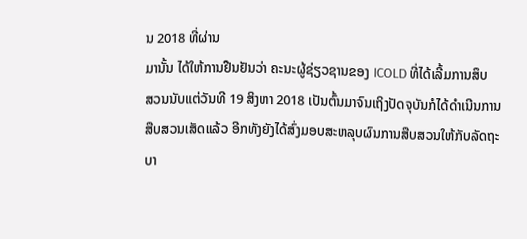ນ 2018 ທີ່ຜ່ານ
ມານັ້ນ ໄດ້ໃຫ້ການຢືນຢັນວ່າ ຄະນະຜູ້ຊ່ຽວຊານຂອງ ICOLD ທີ່ໄດ້ເລີ້ມການສຶບ
ສວນນັບແຕ່ວັນທີ 19 ສິງຫາ 2018 ເປັນຕົ້ນມາຈົນເຖິງປັດຈຸບັນກໍໄດ້ດຳເນີນການ
ສືບສວນເສັດແລ້ວ ອີກທັງຍັງໄດ້ສົ່ງມອບສະຫລຸບຜົນການສືບສວນໃຫ້ກັບລັດຖະ
ບາ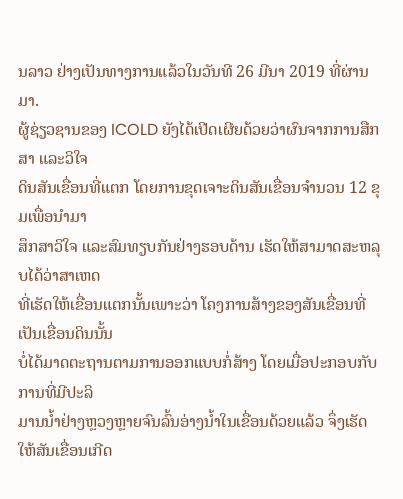ນລາວ ຢ່າງເປັນທາງການແລ້ວໃນວັນທີ 26 ມີນາ 2019 ທີ່ຜ່ານມາ.
ຜູ້ຊ່ຽວຊານຂອງ ICOLD ຍັງໄດ້ເປີດເຜີຍດ້ວຍວ່າຜົນຈາກການສືກສາ ແລະວິໃຈ
ດິນສັນເຂື່ອນທີ່ແຕກ ໂດຍການຂຸດເຈາະດິນສັນເຂື່ອນຈຳນວນ 12 ຂຸມເພື່ອນຳມາ
ສຶກສາວິໃຈ ແລະສົມທຽບກັນຢ່າງຮອບດ້ານ ເຮັດໃຫ້ສາມາດສະຫລຸບໄດ້ວ່າສາເຫດ
ທີ່ເຮັດໃຫ້ເຂື່ອນແຕກນັ້ນເພາະວ່າ ໂຄງການສ້າງຂອງສັນເຂື່ອນທີ່ເປັນເຂື່ອນດິນນັ້ນ
ບໍ່ໄດ້ມາດຕະຖານຕາມການອອກແບບກໍ່ສ້າງ ໂດຍເມື່ອປະກອບກັບການທີ່ມີປະລິ
ມານນ້ຳຢ່າງຫຼວງຫຼາຍຈົນລົ້ນອ່າງນ້ຳໃນເຂື່ອນດ້ວຍແລ້ວ ຈຶ່ງເຮັດໃຫ້ສັນເຂື່ອນເກີດ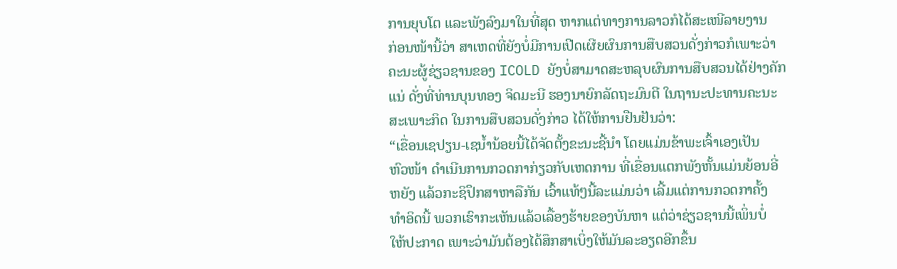ການຍຸບໂຕ ແລະພັງລົງມາໃນທີ່ສຸດ ຫາກແຕ່ທາງການລາວກໍໄດ້ສະເໜີລາຍງານ
ກ່ອນໜ້ານີ້ວ່າ ສາເຫດທີ່ຍັງບໍ່ມີການເປີດເຜີຍຜົນການສືບສວນດັ່ງກ່າວກໍເພາະວ່າ
ຄະນະຜູ້ຊ່ຽວຊານຂອງ ICOLD ຍັງບໍ່ສາມາດສະຫລຸບຜົນການສືບສວນໄດ້ຢ່າງຄັກ
ແນ່ ດັ່ງທີ່ທ່ານບຸນທອງ ຈິດມະນີ ຮອງນາຍົກລັດຖະມົນຕີ ໃນຖານະປະທານຄະນະ
ສະເພາະກິດ ໃນການສືບສວນດັ່ງກ່າວ ໄດ້ໃຫ້ການຢືນຢັນວ່າ:
“ເຂື່ອນເຊປຽນ-ເຊນ້ຳນ້ອຍນີ້ໄດ້ຈັດຕັ້ງຂະນະຊີ້ນຳ ໂດຍແມ່ນຂ້າພະເຈົ້າເອງເປັນ
ຫົວໜ້າ ດຳເນີນການກວດກາກ່ຽວກັບເຫດການ ທີ່ເຂື່ອນແຕກພັງຫັ້ນແມ່ນຍ້ອນອີ່
ຫຍັງ ແລ້ວກະຊິປຶກສາຫາລືກັນ ເວົ້າແທ້ໆນີ້ລະແມ່ນວ່າ ເລີ້ມແຕ່ການກວດກາຄັ້ງ
ທຳອິດນີ້ ພວກເຮົາກະເຫັນແລ້ວເລື້ອງຮ້າຍຂອງບັນຫາ ແຕ່ວ່າຊ່ຽວຊານນີ້ເພິ່ນບໍ່
ໃຫ້ປະກາດ ເພາະວ່າມັນຕ້ອງໄດ້ສຶກສາເບິ່ງໃຫ້ມັນລະອຽດອີກຂຶ້ນ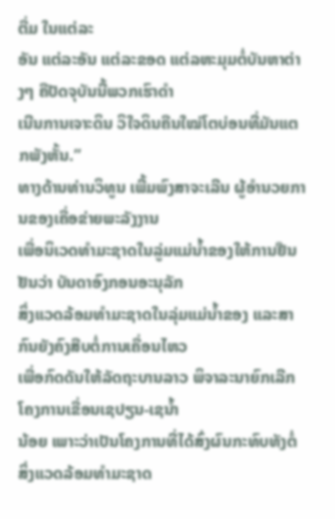ຕື່ມ ໃນແຕ່ລະ
ອັນ ແຕ່ລະອັນ ແຕ່ລະຂອດ ແຕ່ລຫະມຸມຕໍ່ບັນຫາຕ່າງໆ ຄືປັດຈຸບັນນີ້ພວກເຮົາດຳ
ເນີນການເຈາະດິນ ວິໃຈດິນຄືນໃໝ່ໂຕບ່ອນທີ່ມັນແຕກພັງຫັ້ນ.”
ທາງດ້ານທ່ານວິທູນ ເພີ້ມພົງສາຈະເລີນ ຜູ້ອຳນວຍການຂອງເຄື່ອຂ່າຍພະລັງງານ
ເພື່ອນິເວດທຳມະຊາດໃນລູ່ມແມ່ນ້ຳຂອງໃຫ້ການຢືນຢັນວ່າ ບັນດາອົງກອນອະນຸລັກ
ສິ່ງແວດລ້ອມທຳມະຊາດໃນລຸ່ມແມ່ນ້ຳຂອງ ແລະສາກົນຍັງຄົງສືບຕໍ່ການເຄື່ອນໄຫວ
ເພື່ອກົດດັນໃຫ້ລັດຖະບານລາວ ພິຈາລະນາຍົກເລີກໂຄງການເຂື່ອນເຊປຽນ-ເຊນ້ຳ
ນ້ອຍ ເພາະວ່າເປັນໂຄງການທີ່ໄດ້ສົ່ງຜົນກະທົບທັງຕໍ່ສິ່ງແວດລ້ອມທຳມະຊາດ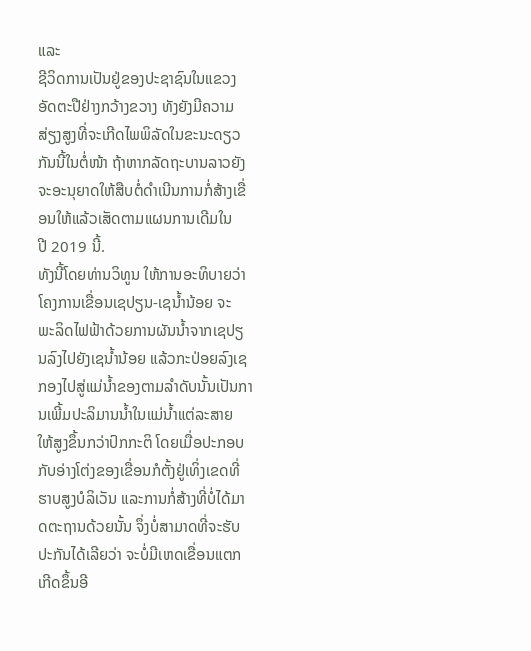ແລະ
ຊີວິດການເປັນຢູ່ຂອງປະຊາຊົນໃນແຂວງອັດຕະປືຢ່າງກວ້າງຂວາງ ທັງຍັງມີຄວາມ
ສ່ຽງສູງທີ່ຈະເກີດໄພພິລັດໃນຂະນະດຽວກັນນີ້ໃນຕໍ່ໜ້າ ຖ້າຫາກລັດຖະບານລາວຍັງ
ຈະອະນຸຍາດໃຫ້ສືບຕໍ່ດຳເນີນການກໍ່ສ້າງເຂື່ອນໃຫ້ແລ້ວເສັດຕາມແຜນການເດີມໃນ
ປີ 2019 ນີ້.
ທັງນີ້ໂດຍທ່ານວິທູນ ໃຫ້ການອະທິບາຍວ່າ ໂຄງການເຂື່ອນເຊປຽນ-ເຊນ້ຳນ້ອຍ ຈະ
ພະລິດໄຟຟ້າດ້ວຍການຜັນນ້ຳຈາກເຊປຽນລົງໄປຍັງເຊນ້ຳນ້ອຍ ແລ້ວກະປ່ອຍລົງເຊ
ກອງໄປສູ່ແມ່ນ້ຳຂອງຕາມລຳດັບນັ້ນເປັນການເພີ້ມປະລິມານນ້ຳໃນແມ່ນ້ຳແຕ່ລະສາຍ
ໃຫ້ສູງຂຶ້ນກວ່າປົກກະຕິ ໂດຍເມື່ອປະກອບກັບອ່າງໂຕ່ງຂອງເຂື່ອນກໍຕັ້ງຢູ່ເທິ່ງເຂດທີ່
ຮາບສູງບໍລິເວັນ ແລະການກໍ່ສ້າງທີ່ບໍ່ໄດ້ມາດຕະຖານດ້ວຍນັ້ນ ຈຶ່ງບໍ່ສາມາດທີ່ຈະຮັບ
ປະກັນໄດ້ເລີຍວ່າ ຈະບໍ່ມີເຫດເຂື່ອນແຕກເກີດຂຶ້ນອີ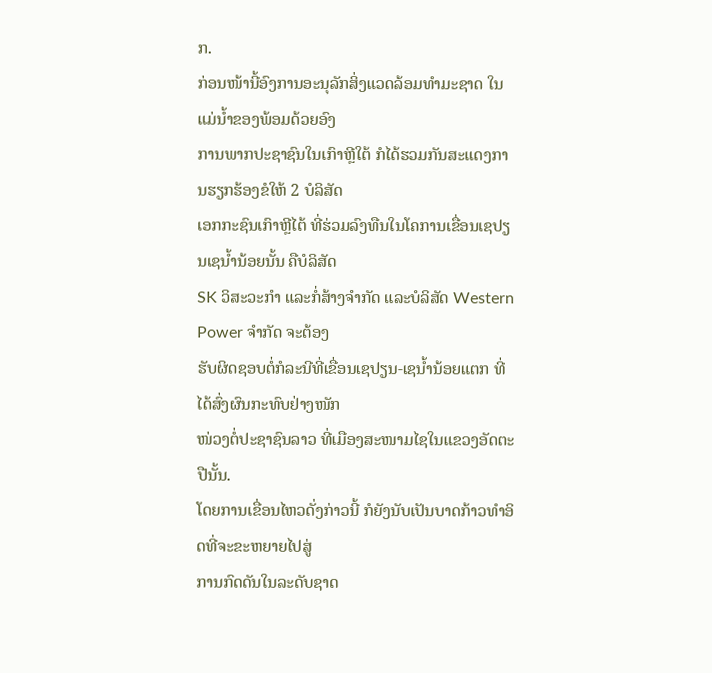ກ.
ກ່ອນໜ້ານີ້ອົງການອະນຸລັກສິ່ງແວດລ້ອມທຳມະຊາດ ໃນແມ່ນ້ຳຂອງພ້ອມດ້ວຍອົງ
ການພາກປະຊາຊົນໃນເກົາຫຼີໃຕ້ ກໍໄດ້ຮວມກັນສະແດງການຮຽກຮ້ອງຂໍໃຫ້ 2 ບໍລິສັດ
ເອກກະຊົນເກົາຫຼີໄຕ້ ທີ່ຮ່ວມລົງທືນໃນໂຄການເຂື່ອນເຊປຽນເຊນ້ຳນ້ອຍນັ້ນ ຄືບໍລິສັດ
SK ວິສະວະກຳ ແລະກໍ່ສ້າງຈຳກັດ ແລະບໍລິສັດ Western Power ຈຳກັດ ຈະຕ້ອງ
ຮັບຜິດຊອບຕໍ່ກໍລະນີທີ່ເຂື່ອນເຊປຽນ-ເຊນ້ຳນ້ອຍແຕກ ທີ່ໄດ້ສົ່ງຜົນກະທົບຢ່າງໜັກ
ໜ່ວງຕໍ່ປະຊາຊົນລາວ ທີ່ເມືອງສະໜາມໄຊໃນແຂວງອັດຕະປືນັ້ນ.
ໂດຍການເຂື່ອນໄຫວດັ່ງກ່າວນີ້ ກໍຍັງນັບເປັນບາດກ້າວທຳອິດທີ່ຈະຂະຫຍາຍໄປສູ່
ການກົດດັນໃນລະດັບຊາດ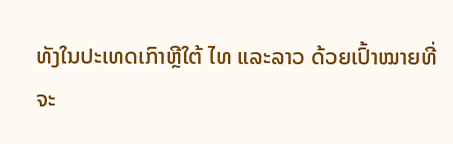ທັງໃນປະເທດເກົາຫຼີໃຕ້ ໄທ ແລະລາວ ດ້ວຍເປົ້າໝາຍທີ່
ຈະ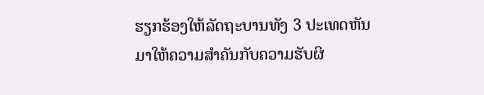ຮຽກຮ້ອງໃຫ້ລັດຖະບານທັງ 3 ປະເທດຫັນມາໃຫ້ຄວາມສຳຄັນກັບຄວາມຮັບຜິ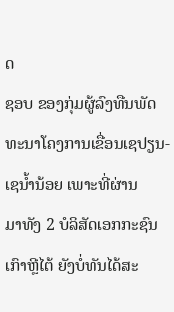ດ
ຊອບ ຂອງກຸ່ມຜູ້ລົງທືນພັດທະນາໂຄງການເຂື່ອນເຊປຽນ-ເຊນ້ຳນ້ອຍ ເພາະທີ່ຜ່ານ
ມາທັງ 2 ບໍລິສັດເອກກະຊົນເກົາຫຼີໄຕ້ ຍັງບໍ່ທັນໄດ້ສະ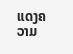ແດງຄວາມ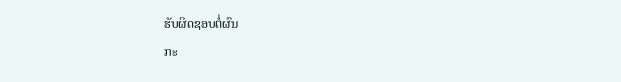ຮັບຜິດຊອບຕໍ່ຜົນ
ກະ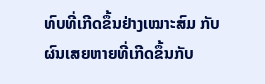ທົບທີ່ເກີດຂຶ້ນຢ່າງເໝາະສົມ ກັບຜົນເສຍຫາຍທີ່ເກີດຂຶ້ນກັບ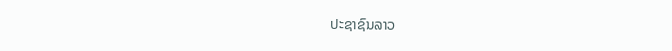ປະຊາຊົນລາວ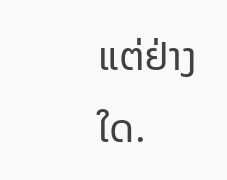ແຕ່ຢ່າງໃດ.